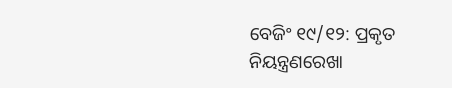ବେଜିଂ ୧୯/୧୨: ପ୍ରକୃତ ନିୟନ୍ତ୍ରଣରେଖା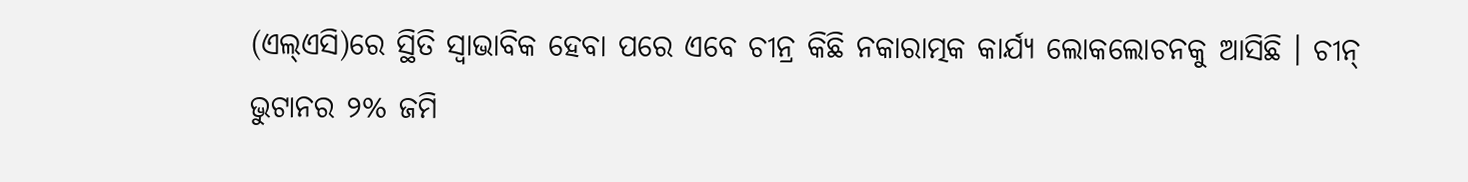(ଏଲ୍ଏସି)ରେ ସ୍ଥିତି ସ୍ୱାଭାବିକ ହେବା ପରେ ଏବେ ଚୀନ୍ର କିଛି ନକାରାତ୍ମକ କାର୍ଯ୍ୟ ଲୋକଲୋଚନକୁ ଆସିଛି । ଚୀନ୍ ଭୁଟାନର ୨% ଜମି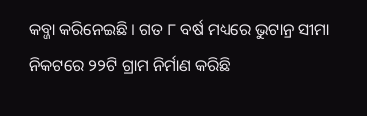କବ୍ଜା କରିନେଇଛି । ଗତ ୮ ବର୍ଷ ମଧ୍ୟରେ ଭୁଟାନ୍ର ସୀମା ନିକଟରେ ୨୨ଟି ଗ୍ରାମ ନିର୍ମାଣ କରିଛି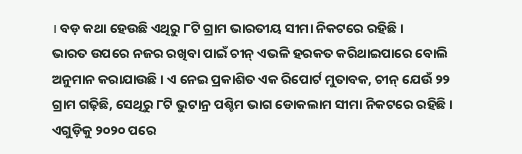। ବଡ଼ କଥା ହେଉଛି ଏଥିରୁ ୮ଟି ଗ୍ରାମ ଭାରତୀୟ ସୀମା ନିକଟରେ ରହିଛି ।
ଭାରତ ଉପରେ ନଜର ରଖିବା ପାଇଁ ଚୀନ୍ ଏଭଳି ହରକତ କରିଥାଇପାରେ ବୋଲି ଅନୁମାନ କରାଯାଉଛି । ଏ ନେଇ ପ୍ରକାଶିତ ଏକ ରିପୋର୍ଟ ମୁତାବକ, ଚୀନ୍ ଯେଉଁ ୨୨ ଗ୍ରାମ ଗଢ଼ିଛି, ସେଥିରୁ ୮ଟି ଭୁଟାନ୍ର ପଶ୍ଚିମ ଭାଗ ଡୋକଲାମ ସୀମା ନିକଟରେ ରହିଛି । ଏଗୁଡ଼ିକୁ ୨୦୨୦ ପରେ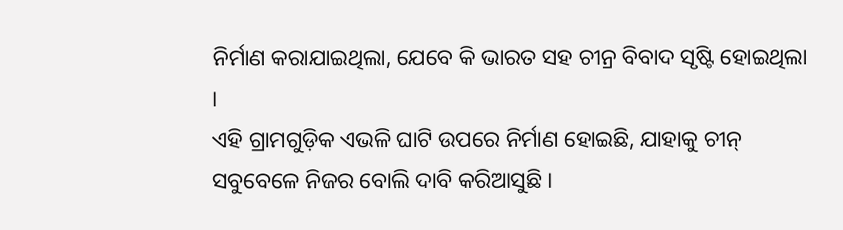ନିର୍ମାଣ କରାଯାଇଥିଲା, ଯେବେ କି ଭାରତ ସହ ଚୀନ୍ର ବିବାଦ ସୃଷ୍ଟି ହୋଇଥିଲା ।
ଏହି ଗ୍ରାମଗୁଡ଼ିକ ଏଭଳି ଘାଟି ଉପରେ ନିର୍ମାଣ ହୋଇଛି, ଯାହାକୁ ଚୀନ୍ ସବୁବେଳେ ନିଜର ବୋଲି ଦାବି କରିଆସୁଛି ।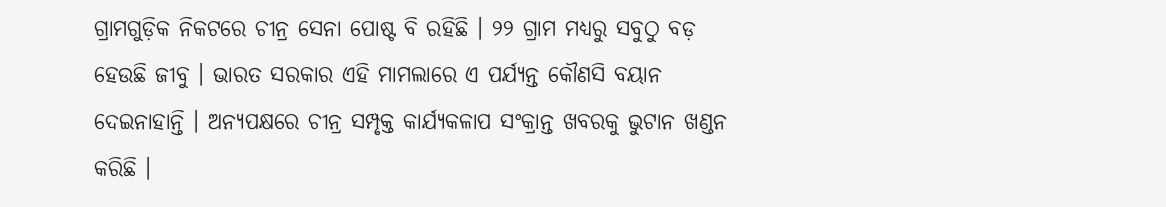ଗ୍ରାମଗୁଡ଼ିକ ନିକଟରେ ଚୀନ୍ର ସେନା ପୋଷ୍ଟ ବି ରହିଛି । ୨୨ ଗ୍ରାମ ମଧ୍ୟରୁ ସବୁଠୁ ବଡ଼ ହେଉଛି ଜୀବୁ । ଭାରତ ସରକାର ଏହି ମାମଲାରେ ଏ ପର୍ଯ୍ୟନ୍ତ କୌଣସି ବୟାନ ଦେଇନାହାନ୍ତି । ଅନ୍ୟପକ୍ଷରେ ଚୀନ୍ର ସମ୍ପୃକ୍ତ କାର୍ଯ୍ୟକଳାପ ସଂକ୍ରାନ୍ତ ଖବରକୁ ଭୁଟାନ ଖଣ୍ଡନ କରିଛି ।